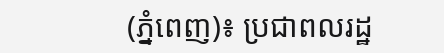(ភ្នំពេញ)៖ ប្រជាពលរដ្ឋ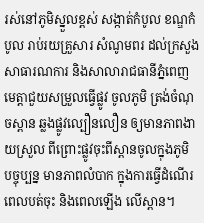រស់នៅភូមិស្នួលខ្ពស់ សង្កាត់កំបូល ខណ្ឌកំបូល រាប់រយគ្រួសារ សំណូមពរ ដល់ក្រសួងសាធារណការ និងសាលារាជធានីភ្នំពេញ មេត្តាជួយសម្រួលធ្វើផ្លូវ ចូលភូមិ ត្រង់ចំណុចស្ពាន ឆ្លងផ្លូវល្បឿនលឿន ឲ្យមានភាពងាយស្រួល ពីព្រោះផ្លូវចុះពីស្ពានចូលក្នុងភូមិ បច្ចុប្បន្ន មានភាពលំបាក ក្នុងការធ្វើដំណើរ ពេលបត់ចុះ និងពេលឡើង លើស្ពាន។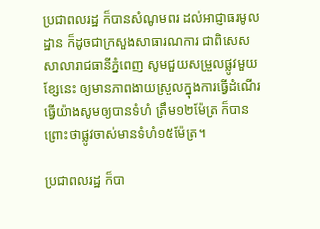ប្រជាពលរដ្ឋ ក៏បានសំណូមពរ ដល់អាជ្ញាធរមូលដ្ឋាន ក៏ដូចជាក្រសួងសាធារណការ ជាពិសេសសាលារាជធានីភ្នំពេញ សូមជួយសម្រួលផ្លូវមួយខ្សែនេះ ឲ្យមានភាពងាយស្រួលក្នុងការធ្វើដំណើរ ធ្វើយ៉ាងសូមឲ្យបានទំហំ ត្រឹម១២ម៉ែត្រ ក៏បាន ព្រោះថាផ្លូវចាស់មានទំហំ១៥ម៉ែត្រ។

ប្រជាពលរដ្ឋ ក៏បា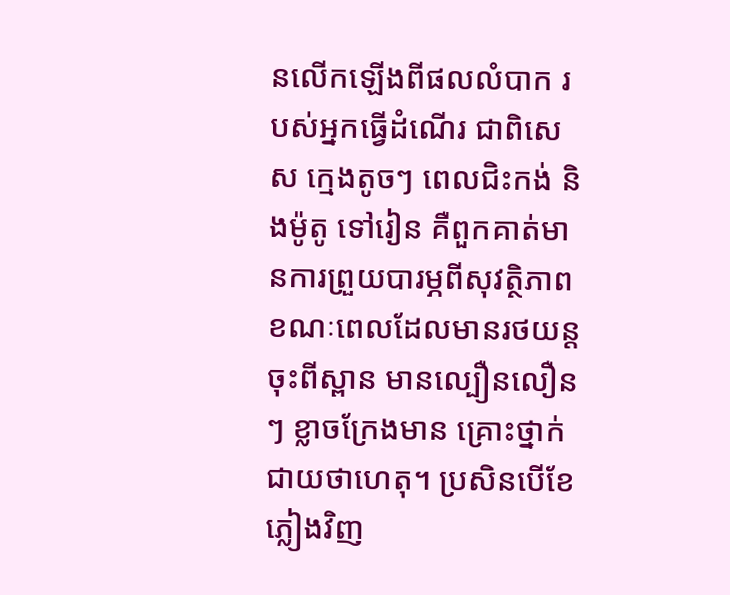នលើកឡើងពីផលលំបាក របស់អ្នកធ្វើដំណើរ ជាពិសេស ក្មេងតូចៗ ពេលជិះកង់ និងម៉ូតូ ទៅរៀន គឺពួកគាត់មានការព្រួយបារម្ភពីសុវត្ថិភាព ខណៈពេលដែលមានរថយន្ត ចុះពីស្ពាន មានល្បឿនលឿនៗ ខ្លាចក្រែងមាន គ្រោះថ្នាក់ជាយថាហេតុ។ ប្រសិនបើខែភ្លៀងវិញ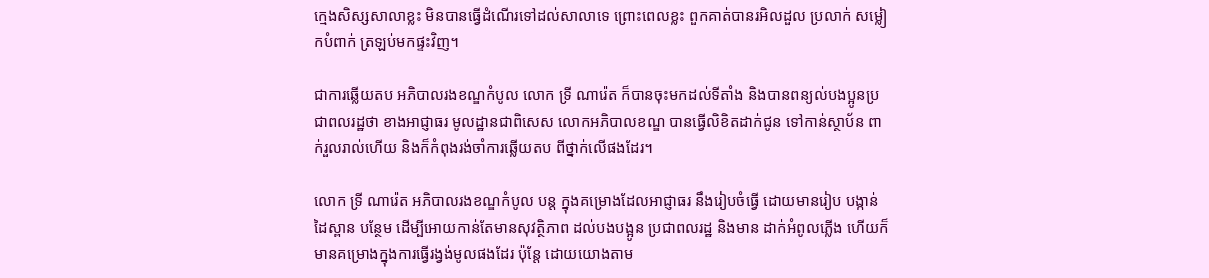ក្មេងសិស្សសាលាខ្លះ មិនបានធ្វើដំណើរទៅដល់សាលាទេ ព្រោះពេលខ្លះ ពួកគាត់បានរអិលដួល ប្រលាក់ សម្លៀកបំពាក់ ត្រឡប់មកផ្ទះវិញ។

ជាការឆ្លើយតប អភិបាលរងខណ្ឌកំបូល លោក ទ្រី ណារ៉េត ក៏បានចុះមកដល់ទីតាំង និងបានពន្យល់បងប្អូនប្រជាពលរដ្ឋថា ខាងអាជ្ញាធរ មូលដ្ឋានជាពិសេស លោកអភិបាលខណ្ឌ បានធ្វើលិខិតដាក់ជូន ទៅកាន់ស្ថាប័ន ពាក់រួលរាល់ហើយ និងក៏កំពុងរង់ចាំការឆ្លើយតប ពីថ្នាក់លើផងដែរ។

លោក ទ្រី ណារ៉េត អភិបាលរងខណ្ឌកំបូល បន្ត ក្នុងគម្រោងដែលអាជ្ញាធរ នឹងរៀបចំធ្វើ ដោយមានរៀប បង្កាន់ដៃស្ពាន បន្ថែម ដើម្បីអោយកាន់តែមានសុវត្ថិភាព ដល់បងបង្អូន ប្រជាពលរដ្ឋ និងមាន ដាក់អំពូលភ្លើង ហើយក៏មានគម្រោងក្នុងការធ្វើរង្វង់មូលផងដែរ ប៉ុន្តែ ដោយយោងតាម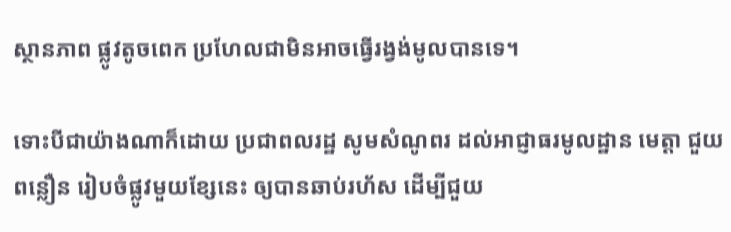ស្ថានភាព ផ្លូវតូចពេក ប្រហែលជាមិនអាចធ្វើរង្វង់មូលបានទេ។

ទោះបីជាយ៉ាងណាក៏ដោយ ប្រជាពលរដ្ឋ សូមសំណូពរ ដល់អាជ្ញាធរមូលដ្ឋាន មេត្តា ជួយពន្លឿន រៀបចំផ្លូវមួយខ្សែនេះ ឲ្យបានឆាប់រហ័ស ដើម្បីជួយ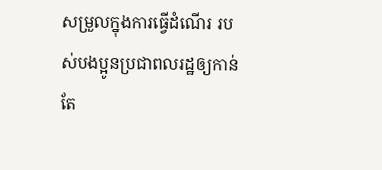សម្រួលក្នុងការធ្វើដំណើរ របស់បងប្អូនប្រជាពលរដ្ឋឲ្យកាន់តែ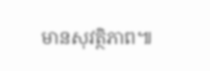មានសុវត្ថិភាព៕